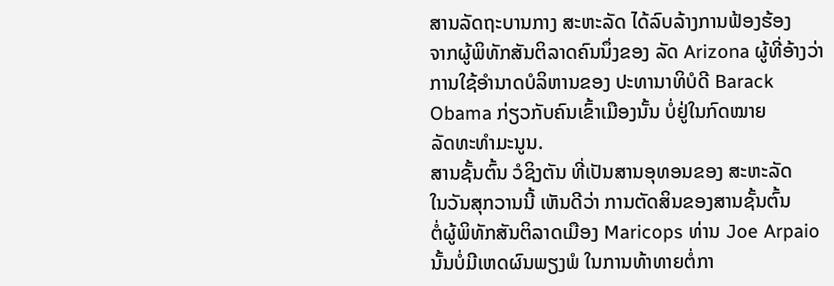ສານລັດຖະບານກາງ ສະຫະລັດ ໄດ້ລົບລ້າງການຟ້ອງຮ້ອງ
ຈາກຜູ້ພິທັກສັນຕິລາດຄົນນຶ່ງຂອງ ລັດ Arizona ຜູ້ທີ່ອ້າງວ່າ
ການໃຊ້ອຳນາດບໍລິຫານຂອງ ປະທານາທິບໍດີ Barack
Obama ກ່ຽວກັບຄົນເຂົ້າເມືອງນັ້ນ ບໍ່ຢູ່ໃນກົດໝາຍ
ລັດທະທຳມະນູນ.
ສານຊັ້ນຕົ້ນ ວໍຊິງຕັນ ທີ່ເປັນສານອຸທອນຂອງ ສະຫະລັດ
ໃນວັນສຸກວານນີ້ ເຫັນດີວ່າ ການຕັດສິນຂອງສານຊັ້ນຕົ້ນ
ຕໍ່ຜູ້ພິທັກສັນຕິລາດເມືອງ Maricops ທ່ານ Joe Arpaio
ນັ້ນບໍ່ມີເຫດຜົນພຽງພໍ ໃນການທ້າທາຍຕໍ່ກາ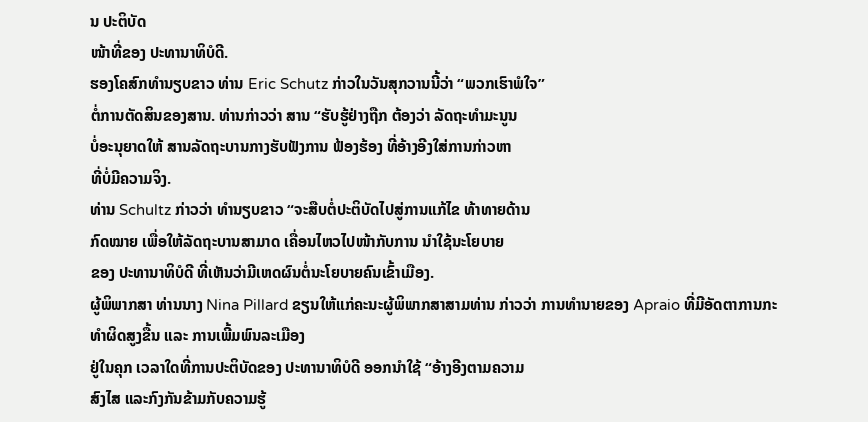ນ ປະຕິບັດ
ໜ້າທີ່ຂອງ ປະທານາທິບໍດີ.
ຮອງໂຄສົກທໍານຽບຂາວ ທ່ານ Eric Schutz ກ່າວໃນວັນສຸກວານນີ້ວ່າ “ພວກເຮົາພໍໃຈ”
ຕໍ່ການຕັດສິນຂອງສານ. ທ່ານກ່າວວ່າ ສານ “ຮັບຮູ້ຢ່າງຖືກ ຕ້ອງວ່າ ລັດຖະທຳມະນູນ
ບໍ່ອະນຸຍາດໃຫ້ ສານລັດຖະບານກາງຮັບຟັງການ ຟ້ອງຮ້ອງ ທີ່ອ້າງອີງໃສ່ການກ່າວຫາ
ທີ່ບໍ່ມີຄວາມຈິງ.
ທ່ານ Schultz ກ່າວວ່າ ທຳນຽບຂາວ “ຈະສືບຕໍ່ປະຕິບັດໄປສູ່ການແກ້ໄຂ ທ້າທາຍດ້ານ
ກົດໝາຍ ເພື່ອໃຫ້ລັດຖະບານສາມາດ ເຄື່ອນໄຫວໄປໜ້າກັບການ ນຳໃຊ້ນະໂຍບາຍ
ຂອງ ປະທານາທິບໍດີ ທີ່ເຫັນວ່າມີເຫດຜົນຕໍ່ນະໂຍບາຍຄົນເຂົ້າເມືອງ.
ຜູ້ພິພາກສາ ທ່ານນາງ Nina Pillard ຂຽນໃຫ້ແກ່ຄະນະຜູ້ພິພາກສາສາມທ່ານ ກ່າວວ່າ ການທຳນາຍຂອງ Apraio ທີ່ມີອັດຕາການກະທຳຜິດສູງຂື້ນ ແລະ ການເພີ້ມພົນລະເມືອງ
ຢູ່ໃນຄຸກ ເວລາໃດທີ່ການປະຕິບັດຂອງ ປະທານາທິບໍດີ ອອກນຳໃຊ້ “ອ້າງອີງຕາມຄວາມ
ສົງໄສ ແລະກົງກັນຂ້າມກັບຄວາມຮູ້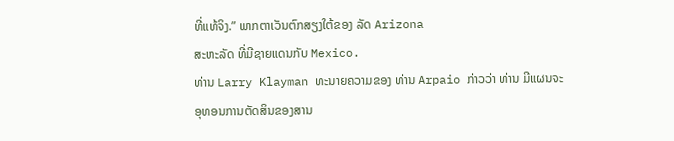ທີ່ແທ້ຈິງ.” ພາກຕາເວັນຕົກສຽງໃຕ້ຂອງ ລັດ Arizona
ສະຫະລັດ ທີ່ມີຊາຍແດນກັບ Mexico.
ທ່ານ Larry Klayman ທະນາຍຄວາມຂອງ ທ່ານ Arpaio ກ່າວວ່າ ທ່ານ ມີແຜນຈະ
ອຸທອນການຕັດສິນຂອງສານ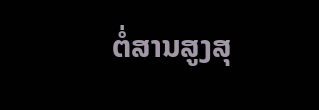ຕໍ່ສານສູງສຸ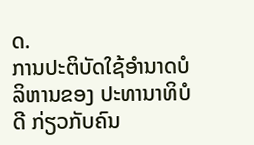ດ.
ການປະຕິບັດໃຊ້ອຳນາດບໍລິຫານຂອງ ປະທານາທິບໍດີ ກ່ຽວກັບຄົນ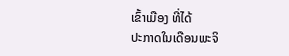ເຂົ້າເມືອງ ທີ່ໄດ້
ປະກາດໃນເດືອນພະຈິ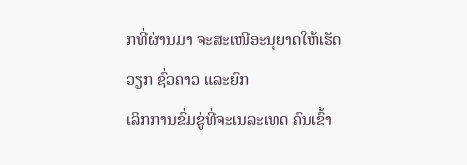ກທີ່ຜ່ານມາ ຈະສະເໜີອະນຸຍາດໃຫ້ເຮັດວຽກ ຊົ່ວຄາວ ແລະຍົກ
ເລິກການຂົ່ມຂູ່ທີ່ຈະເນລະເທດ ຄົນເຂົ້າ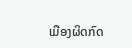ເມືອງຜິດກົດ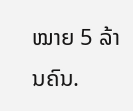ໝາຍ 5 ລ້ານຄົນ.